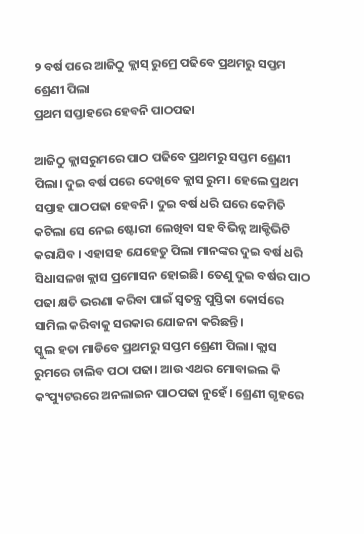୨ ବର୍ଷ ପରେ ଆଜିଠୁ କ୍ଲାସ୍ ରୁମ୍ରେ ପଢିବେ ପ୍ରଥମରୁ ସପ୍ତମ ଶ୍ରେଣୀ ପିଲା
ପ୍ରଥମ ସପ୍ତାହରେ ହେବନି ପାଠପଢା

ଆଜିଠୁ କ୍ଲାସରୁମରେ ପାଠ ପଢିବେ ପ୍ରଥମରୁ ସପ୍ତମ ଶ୍ରେଣୀ ପିଲା। ଦୁଇ ବର୍ଷ ପରେ ଦେଖିବେ କ୍ଲାସ ରୁମ। ହେଲେ ପ୍ରଥମ ସପ୍ତାହ ପାଠପଢା ହେବନି। ଦୁଇ ବର୍ଷ ଧରି ଘରେ କେମିତି କଟିଲା ସେ ନେଇ ଷ୍ଟୋରୀ ଲେଖିବା ସହ ବିଭିନ୍ନ ଆକ୍ଟିଭିଟି କରାଯିବ । ଏହାସହ ଯେହେତୁ ପିଲା ମାନଙ୍କର ଦୁଇ ବର୍ଷ ଧରି ସିଧାସଳଖ କ୍ଲାସ ପ୍ରମୋସନ ହୋଇଛି। ତେଣୁ ଦୁଇ ବର୍ଷର ପାଠ ପଢା କ୍ଷତି ଭରଣା କରିବା ପାଇଁ ସ୍ଵତନ୍ତ୍ର ପୁସ୍ତିକା କୋର୍ସରେ ସାମିଲ କରିବାକୁ ସରକାର ଯୋଜନା କରିଛନ୍ତି।
ସ୍କୁଲ ହତା ମାଡିବେ ପ୍ରଥମରୁ ସପ୍ତମ ଶ୍ରେଣୀ ପିଲା। କ୍ଲାସ ରୁମରେ ଚାଲିବ ପଠା ପଢା। ଆଉ ଏଥର ମୋବାଇଲ କି କଂପ୍ୟୁଟରରେ ଅନଲାଇନ ପାଠପଢା ନୁହେଁ। ଶ୍ରେଣୀ ଗୃହରେ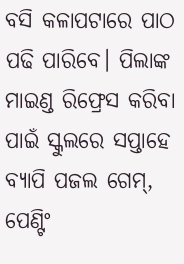ବସି କଳାପଟାରେ ପାଠ ପଢି ପାରିବେ। ପିଲାଙ୍କ ମାଇଣ୍ଡ ରିଫ୍ରେସ କରିବା ପାଇଁ ସ୍କୁଲରେ ସପ୍ତାହେ ବ୍ୟାପି ପଜଲ ଗେମ୍, ପେଣ୍ଟିଂ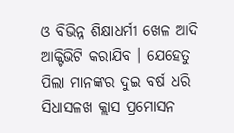ଓ ବିଭିନ୍ନ ଶିକ୍ଷାଧର୍ମୀ ଖେଳ ଆଦି ଆକ୍ଟିଭିଟି କରାଯିବ । ଯେହେତୁ ପିଲା ମାନଙ୍କର ଦୁଇ ବର୍ଷ ଧରି ସିଧାସଳଖ କ୍ଲାସ ପ୍ରମୋସନ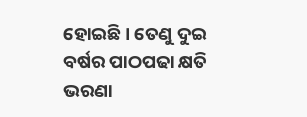ହୋଇଛି । ତେଣୁ ଦୁଇ ବର୍ଷର ପାଠପଢା କ୍ଷତି ଭରଣା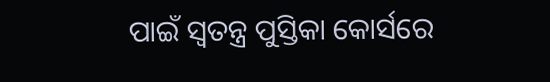ପାଇଁ ସ୍ଵତନ୍ତ୍ର ପୁସ୍ତିକା କୋର୍ସରେ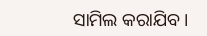ସାମିଲ କରାଯିବ ।